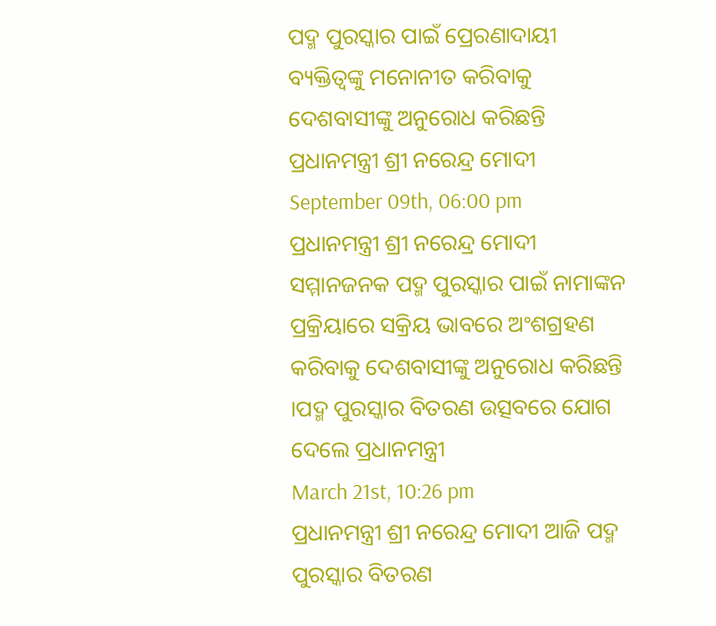ପଦ୍ମ ପୁରସ୍କାର ପାଇଁ ପ୍ରେରଣାଦାୟୀ ବ୍ୟକ୍ତିତ୍ୱଙ୍କୁ ମନୋନୀତ କରିବାକୁ ଦେଶବାସୀଙ୍କୁ ଅନୁରୋଧ କରିଛନ୍ତି ପ୍ରଧାନମନ୍ତ୍ରୀ ଶ୍ରୀ ନରେନ୍ଦ୍ର ମୋଦୀ
September 09th, 06:00 pm
ପ୍ରଧାନମନ୍ତ୍ରୀ ଶ୍ରୀ ନରେନ୍ଦ୍ର ମୋଦୀ ସମ୍ମାନଜନକ ପଦ୍ମ ପୁରସ୍କାର ପାଇଁ ନାମାଙ୍କନ ପ୍ରକ୍ରିୟାରେ ସକ୍ରିୟ ଭାବରେ ଅଂଶଗ୍ରହଣ କରିବାକୁ ଦେଶବାସୀଙ୍କୁ ଅନୁରୋଧ କରିଛନ୍ତି ।ପଦ୍ମ ପୁରସ୍କାର ବିତରଣ ଉତ୍ସବରେ ଯୋଗ ଦେଲେ ପ୍ରଧାନମନ୍ତ୍ରୀ
March 21st, 10:26 pm
ପ୍ରଧାନମନ୍ତ୍ରୀ ଶ୍ରୀ ନରେନ୍ଦ୍ର ମୋଦୀ ଆଜି ପଦ୍ମ ପୁରସ୍କାର ବିତରଣ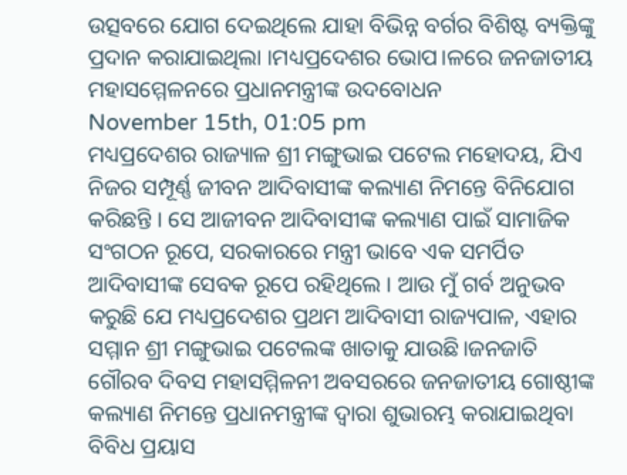ଉତ୍ସବରେ ଯୋଗ ଦେଇଥିଲେ ଯାହା ବିଭିନ୍ନ ବର୍ଗର ବିଶିଷ୍ଟ ବ୍ୟକ୍ତିଙ୍କୁ ପ୍ରଦାନ କରାଯାଇଥିଲା ।ମଧ୍ୟପ୍ରଦେଶର ଭୋପ।ଳରେ ଜନଜାତୀୟ ମହାସମ୍ମେଳନରେ ପ୍ରଧାନମନ୍ତ୍ରୀଙ୍କ ଉଦବୋଧନ
November 15th, 01:05 pm
ମଧ୍ୟପ୍ରଦେଶର ରାଜ୍ୟାଳ ଶ୍ରୀ ମଙ୍ଗୁଭାଇ ପଟେଲ ମହୋଦୟ, ଯିଏ ନିଜର ସମ୍ପୂର୍ଣ୍ଣ ଜୀବନ ଆଦିବାସୀଙ୍କ କଲ୍ୟାଣ ନିମନ୍ତେ ବିନିଯୋଗ କରିଛନ୍ତି । ସେ ଆଜୀବନ ଆଦିବାସୀଙ୍କ କଲ୍ୟାଣ ପାଇଁ ସାମାଜିକ ସଂଗଠନ ରୂପେ, ସରକାରରେ ମନ୍ତ୍ରୀ ଭାବେ ଏକ ସମର୍ପିତ ଆଦିବାସୀଙ୍କ ସେବକ ରୂପେ ରହିଥିଲେ । ଆଉ ମୁଁ ଗର୍ବ ଅନୁଭବ କରୁଛି ଯେ ମଧ୍ୟପ୍ରଦେଶର ପ୍ରଥମ ଆଦିବାସୀ ରାଜ୍ୟପାଳ, ଏହାର ସମ୍ମାନ ଶ୍ରୀ ମଙ୍ଗୁଭାଇ ପଟେଲଙ୍କ ଖାତାକୁ ଯାଉଛି।ଜନଜାତି ଗୌରବ ଦିବସ ମହାସମ୍ମିଳନୀ ଅବସରରେ ଜନଜାତୀୟ ଗୋଷ୍ଠୀଙ୍କ କଲ୍ୟାଣ ନିମନ୍ତେ ପ୍ରଧାନମନ୍ତ୍ରୀଙ୍କ ଦ୍ୱାରା ଶୁଭାରମ୍ଭ କରାଯାଇଥିବା ବିବିଧ ପ୍ରୟାସ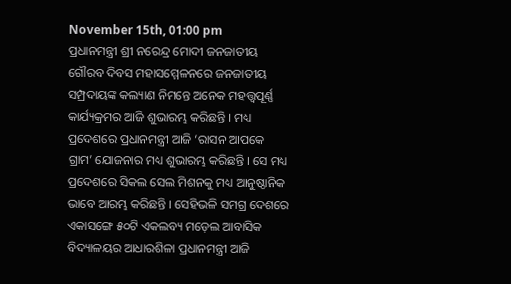November 15th, 01:00 pm
ପ୍ରଧାନମନ୍ତ୍ରୀ ଶ୍ରୀ ନରେନ୍ଦ୍ର ମୋଦୀ ଜନଜାତୀୟ ଗୌରବ ଦିବସ ମହାସମ୍ମେଳନରେ ଜନଜାତୀୟ ସମ୍ପ୍ରଦାୟଙ୍କ କଲ୍ୟାଣ ନିମନ୍ତେ ଅନେକ ମହତ୍ତ୍ୱପୂର୍ଣ୍ଣ କାର୍ଯ୍ୟକ୍ରମର ଆଜି ଶୁଭାରମ୍ଭ କରିଛନ୍ତି । ମଧ୍ୟ ପ୍ରଦେଶରେ ପ୍ରଧାନମନ୍ତ୍ରୀ ଆଜି ‘ରାସନ ଆପକେ ଗ୍ରାମ’ ଯୋଜନାର ମଧ୍ୟ ଶୁଭାରମ୍ଭ କରିଛନ୍ତି । ସେ ମଧ୍ୟ ପ୍ରଦେଶରେ ସିକଲ ସେଲ ମିଶନକୁ ମଧ୍ୟ ଆନୁଷ୍ଠାନିକ ଭାବେ ଆରମ୍ଭ କରିଛନ୍ତି । ସେହିଭଳି ସମଗ୍ର ଦେଶରେ ଏକାସଙ୍ଗେ ୫୦ଟି ଏକଲବ୍ୟ ମଡ଼େଲ ଆବାସିକ ବିଦ୍ୟାଳୟର ଆଧାରଶିଳା ପ୍ରଧାନମନ୍ତ୍ରୀ ଆଜି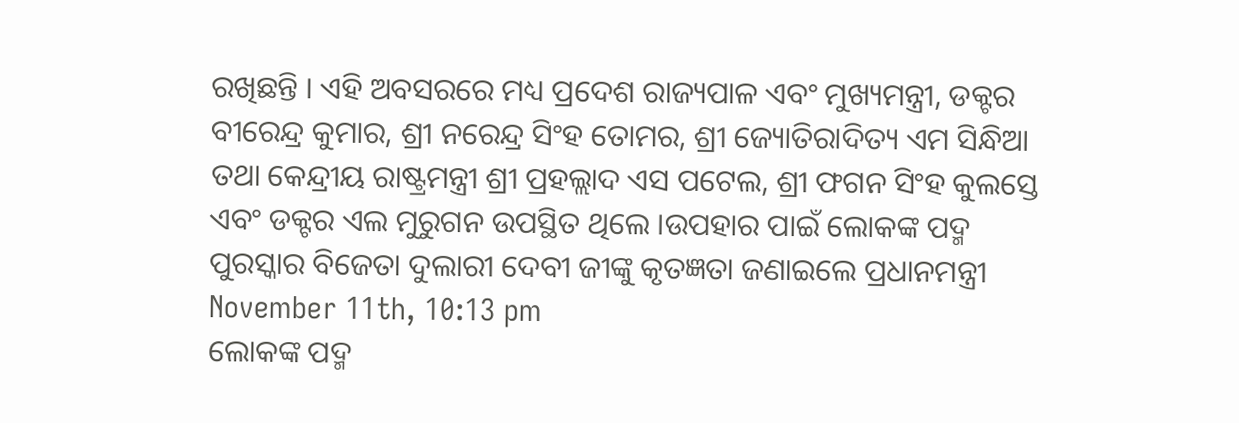ରଖିଛନ୍ତି । ଏହି ଅବସରରେ ମଧ୍ୟ ପ୍ରଦେଶ ରାଜ୍ୟପାଳ ଏବଂ ମୁଖ୍ୟମନ୍ତ୍ରୀ, ଡକ୍ଟର ବୀରେନ୍ଦ୍ର କୁମାର, ଶ୍ରୀ ନରେନ୍ଦ୍ର ସିଂହ ତୋମର, ଶ୍ରୀ ଜ୍ୟୋତିରାଦିତ୍ୟ ଏମ ସିନ୍ଧିଆ ତଥା କେନ୍ଦ୍ରୀୟ ରାଷ୍ଟ୍ରମନ୍ତ୍ରୀ ଶ୍ରୀ ପ୍ରହଲ୍ଲାଦ ଏସ ପଟେଲ, ଶ୍ରୀ ଫଗନ ସିଂହ କୁଲସ୍ତେ ଏବଂ ଡକ୍ଟର ଏଲ ମୁରୁଗନ ଉପସ୍ଥିତ ଥିଲେ ।ଉପହାର ପାଇଁ ଲୋକଙ୍କ ପଦ୍ମ ପୁରସ୍କାର ବିଜେତା ଦୁଲାରୀ ଦେବୀ ଜୀଙ୍କୁ କୃତଜ୍ଞତା ଜଣାଇଲେ ପ୍ରଧାନମନ୍ତ୍ରୀ
November 11th, 10:13 pm
ଲୋକଙ୍କ ପଦ୍ମ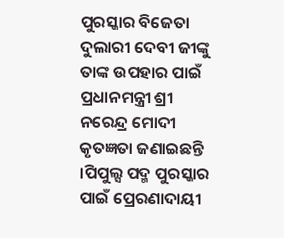ପୁରସ୍କାର ବିଜେତା ଦୁଲାରୀ ଦେବୀ ଜୀଙ୍କୁ ତାଙ୍କ ଉପହାର ପାଇଁ ପ୍ରଧାନମନ୍ତ୍ରୀ ଶ୍ରୀ ନରେନ୍ଦ୍ର ମୋଦୀ କୃତଜ୍ଞତା ଜଣାଇଛନ୍ତି ।ପିପୁଲ୍ସ ପଦ୍ମ ପୁରସ୍କାର ପାଇଁ ପ୍ରେରଣାଦାୟୀ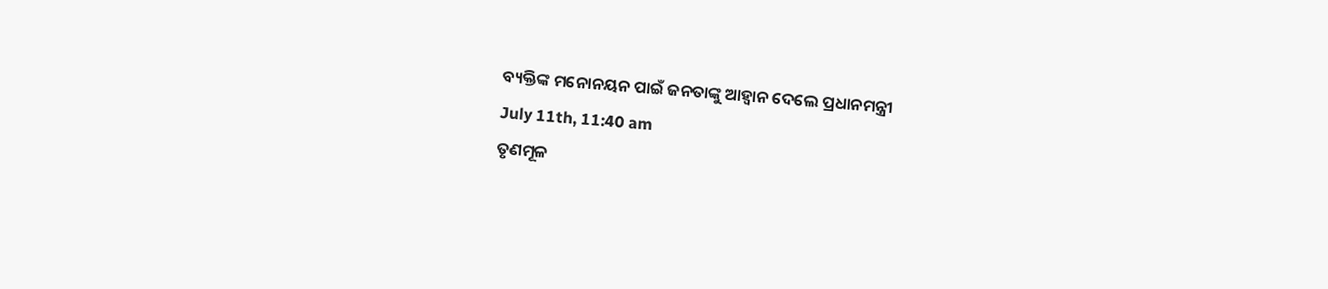ବ୍ୟକ୍ତିଙ୍କ ମନୋନୟନ ପାଇଁ ଜନତାଙ୍କୁ ଆହ୍ୱାନ ଦେଲେ ପ୍ରଧାନମନ୍ତ୍ରୀ
July 11th, 11:40 am
ତୃଣମୂଳ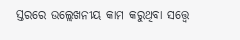ସ୍ତରରେ ଉଲ୍ଲେଖନୀୟ କାମ କରୁଥିବା ସତ୍ତ୍ୱେ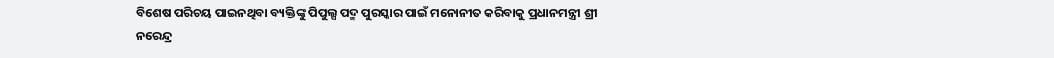ବିଶେଷ ପରିଚୟ ପାଇନଥିବା ବ୍ୟକ୍ତିଙ୍କୁ ପିପୁଲ୍ସ ପଦ୍ମ ପୁରସ୍କାର ପାଇଁ ମନୋନୀତ କରିବାକୁ ପ୍ରଧାନମନ୍ତ୍ରୀ ଶ୍ରୀ ନରେନ୍ଦ୍ର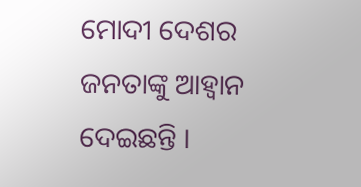ମୋଦୀ ଦେଶର ଜନତାଙ୍କୁ ଆହ୍ୱାନ ଦେଇଛନ୍ତି ।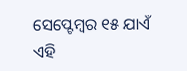ସେପ୍ଟେମ୍ବର ୧୫ ଯାଏଁ ଏହି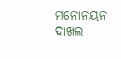ମନୋନୟନ ଦାଖଲ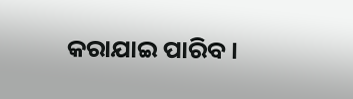କରାଯାଇ ପାରିବ ।